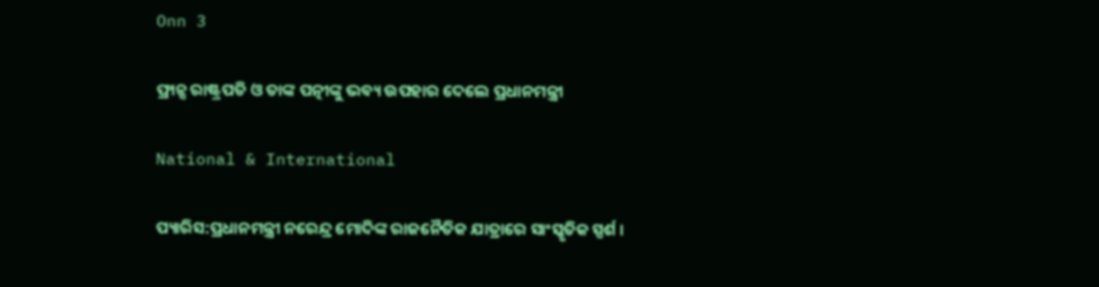Onn 3

ଫ୍ରାନ୍ସ ରାଷ୍ଟ୍ରପତି ଓ ତାଙ୍କ ପତ୍ନୀଙ୍କୁ ଭବ୍ୟ ଉପହାର ଦେଲେ ପ୍ରଧାନମନ୍ତ୍ରୀ

National & International

ପ୍ୟାରିସ:ପ୍ରଧାନମନ୍ତ୍ରୀ ନରେନ୍ଦ୍ର ମୋଦିଙ୍କ ରାଜନୈତିକ ଯାତ୍ରାରେ ସାଂସ୍କୃତିକ ସ୍ପର୍ଶ ।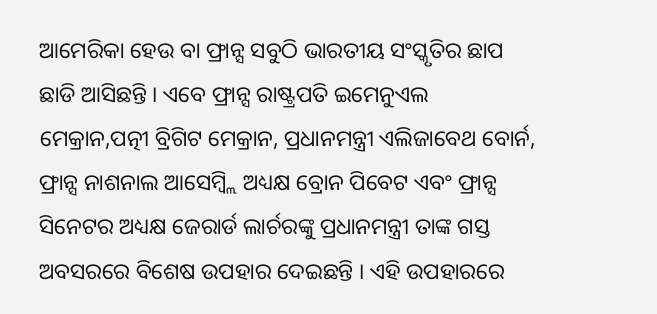ଆମେରିକା ହେଉ ବା ଫ୍ରାନ୍ସ ସବୁଠି ଭାରତୀୟ ସଂସ୍କୃତିର ଛାପ ଛାଡି ଆସିଛନ୍ତି । ଏବେ ଫ୍ରାନ୍ସ ରାଷ୍ଟ୍ରପତି ଇମେନୁଏଲ ମେକ୍ରାନ,ପତ୍ନୀ ବ୍ରିଗିଟ ମେକ୍ରାନ, ପ୍ରଧାନମନ୍ତ୍ରୀ ଏଲିଜାବେଥ ବୋର୍ନ, ଫ୍ରାନ୍ସ ନାଶନାଲ ଆସେମ୍ବ୍ଲି ଅଧ୍ୟକ୍ଷ ବ୍ରୋନ ପିବେଟ ଏବଂ ଫ୍ରାନ୍ସ ସିନେଟର ଅଧ୍ୟକ୍ଷ ଜେରାର୍ଡ ଲାର୍ଚରଙ୍କୁ ପ୍ରଧାନମନ୍ତ୍ରୀ ତାଙ୍କ ଗସ୍ତ ଅବସରରେ ବିଶେଷ ଉପହାର ଦେଇଛନ୍ତି । ଏହି ଉପହାରରେ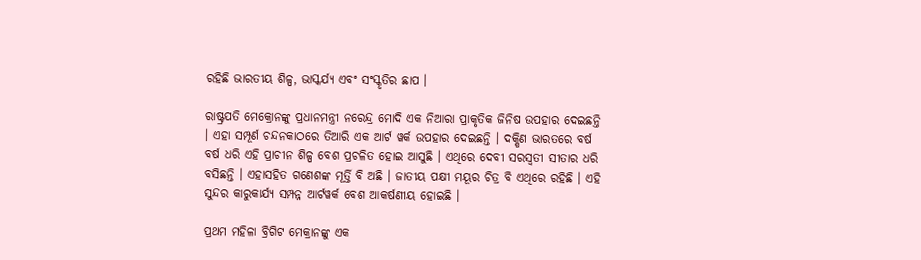ରହିଛି ଭାରତୀୟ ଶିଳ୍ପ, ଭାସ୍କର୍ଯ୍ୟ ଏବଂ ସଂସ୍କୃତିର ଛାପ ।

ରାଷ୍ଟ୍ରପତି ମେକ୍ରୋନଙ୍କୁ ପ୍ରଧାନମନ୍ତ୍ରୀ ନରେନ୍ଦ୍ର ମୋଦି ଏକ ନିଆରା ପ୍ରାକୃତିକ ଜିନିଷ ଉପହାର ଦେଇଛନ୍ତି । ଏହା ସମ୍ପୂର୍ଣ ଚନ୍ଦନକାଠରେ ତିଆରି ଏକ ଆର୍ଟ ୱର୍କ ଉପହାର ଦେଇଛନ୍ତି । ଦକ୍ଷିଣ ଭାରତରେ ବର୍ଷ ବର୍ଷ ଧରି ଏହି ପ୍ରାଚୀନ ଶିଳ୍ପ ବେଶ ପ୍ରଚଳିତ ହୋଇ ଆସୁଛି । ଏଥିରେ ଦେବୀ ସରସ୍ୱତୀ ସୀତାର ଧରି ବସିଛନ୍ତି । ଏହାସହିତ ଗଣେଶଙ୍କ ମୂର୍ତ୍ତି ବି ଅଛି । ଜାତୀୟ ପକ୍ଷୀ ମୟୂର ଚିତ୍ର ବି ଏଥିରେ ରହିଛି । ଏହି ସୁନ୍ଦର କାରୁକାର୍ଯ୍ୟ ସମ୍ପନ୍ନ ଆର୍ଟୱର୍କ ବେଶ ଆକର୍ଷଣୀୟ ହୋଇଛି ।

ପ୍ରଥମ ମହିଳା ବ୍ରିଗିଟ ମେକ୍ରାନଙ୍କୁ ଏକ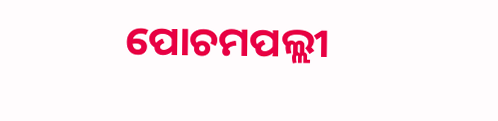ପୋଚମପଲ୍ଲୀ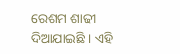ରେଶମ ଶାଢୀ ଦିଆଯାଇଛି । ଏହି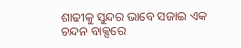ଶାଢୀକୁ ସୁନ୍ଦର ଭାବେ ସଜାଇ ଏକ ଚନ୍ଦନ ବାକ୍ସରେ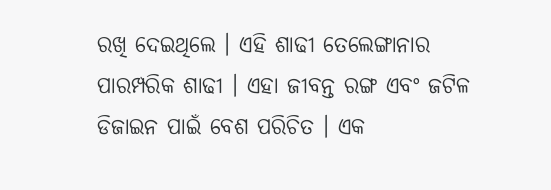ରଖି ଦେଇଥିଲେ । ଏହି ଶାଢୀ ତେଲେଙ୍ଗାନାର ପାରମ୍ପରିକ ଶାଢୀ । ଏହା ଜୀବନ୍ତ ରଙ୍ଗ ଏବଂ ଜଟିଳ ଡିଜାଇନ ପାଇଁ ବେଶ ପରିଚିତ । ଏକ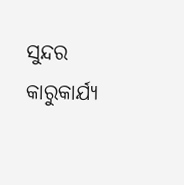ସୁନ୍ଦର କାରୁକାର୍ଯ୍ୟ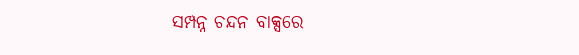ସମ୍ପନ୍ନ ଚନ୍ଦନ ବାକ୍ସରେ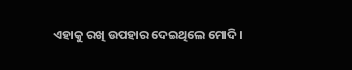ଏହାକୁ ରଖି ଉପହାର ଦେଇଥିଲେ ମୋଦି ।